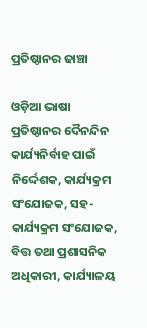ପ୍ରତିଷ୍ଠାନର ଢାଞ୍ଚା

ଓଡ଼ିଆ ଭାଷା ପ୍ରତିଷ୍ଠାନର ଦୈନନ୍ଦିନ କାର୍ଯ୍ୟନିର୍ବାହ ପାଇଁ ନିର୍ଦ୍ଦେଶକ, କାର୍ଯ୍ୟକ୍ରମ ସଂଯୋଜକ, ସହ-କାର୍ଯ୍ୟକ୍ରମ ସଂଯୋଜକ, ବିତ୍ତ ତଥା ପ୍ରଶାସନିକ ଅଧିକାରୀ, କାର୍ଯ୍ୟାଳୟ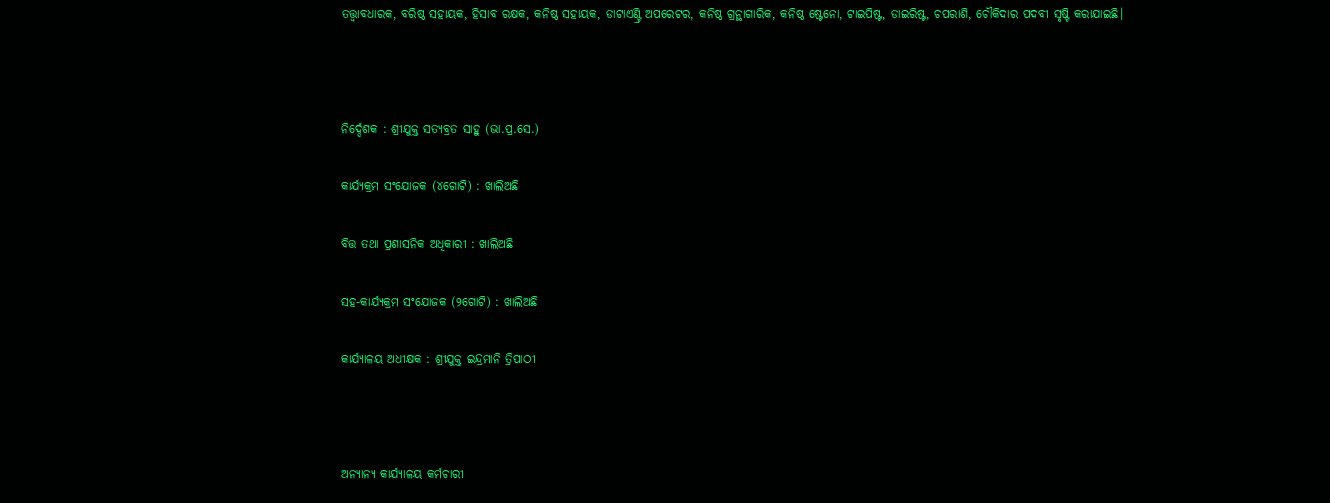ତତ୍ତ୍ୱାବଧାରକ, ବରିଷ୍ଠ ସହାୟକ, ହିସାବ ରକ୍ଷକ, କନିଷ୍ଠ ସହାୟକ, ଡାଟାଏଣ୍ଟ୍ରି ଅପରେଟର, କନିଷ୍ଠ ଗ୍ରନ୍ଥାଗାରିକ, କନିଷ୍ଠ ଷ୍ଟେନୋ, ଟାଇପିଷ୍ଟ, ଡାଇରିଷ୍ଟ, ଚପରାଶି, ଚୌକିଦାର ପଦବୀ ସୃଷ୍ଟି କରାଯାଇଛି।



ନିର୍ଦ୍ଦେଶକ : ଶ୍ରୀଯୁକ୍ତ ସତ୍ୟବ୍ରତ ସାହୁ (ଭା.ପ୍ର.ସେ.)

କାର୍ଯ୍ୟକ୍ରମ ସଂଯୋଜକ (୪ଗୋଟି) : ଖାଲିଅଛି

ବିତ୍ତ ତଥା ପ୍ରଶାସନିକ ଅଧିକାରୀ : ଖାଲିଅଛି

ସହ-କାର୍ଯ୍ୟକ୍ରମ ସଂଯୋଜକ (୨ଗୋଟି) : ଖାଲିଅଛି

କାର୍ଯ୍ୟାଳୟ ଅଧୀକ୍ଷକ : ଶ୍ରୀଯୁକ୍ତ ଇନ୍ଦ୍ରମାନି ତ୍ରିପାଠୀ



ଅନ୍ୟାନ୍ୟ କାର୍ଯ୍ୟାଳୟ କର୍ମଚାରୀ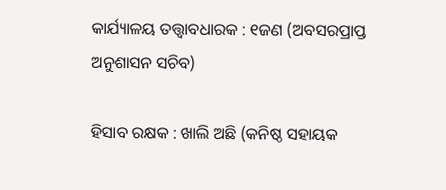କାର୍ଯ୍ୟାଳୟ ତତ୍ତ୍ୱାବଧାରକ : ୧ଜଣ (ଅବସରପ୍ରାପ୍ତ ଅନୁଶାସନ ସଚିବ)

ହିସାବ ରକ୍ଷକ : ଖାଲି ଅଛି (କନିଷ୍ଠ ସହାୟକ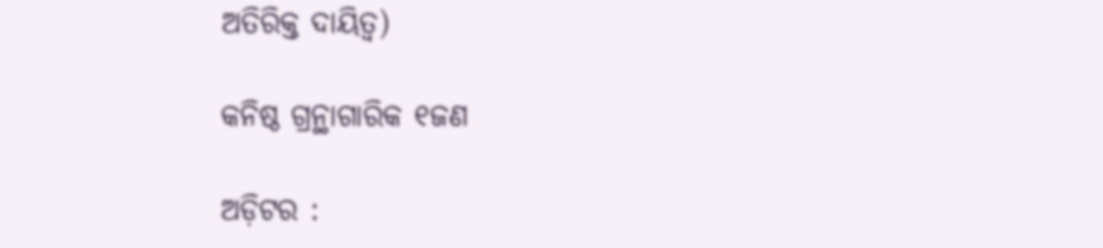ଅତିରିକ୍ତ ଦାୟିତ୍ୱ)

କନିଷ୍ଠ ଗ୍ରନ୍ଥାଗାରିକ ୧ଜଣ

ଅଡ଼ିଟର :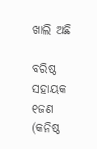ଖାଲି ଅଛି

ବରିଷ୍ଠ ସହାୟକ ୧ଜଣ (କନିଷ୍ଠ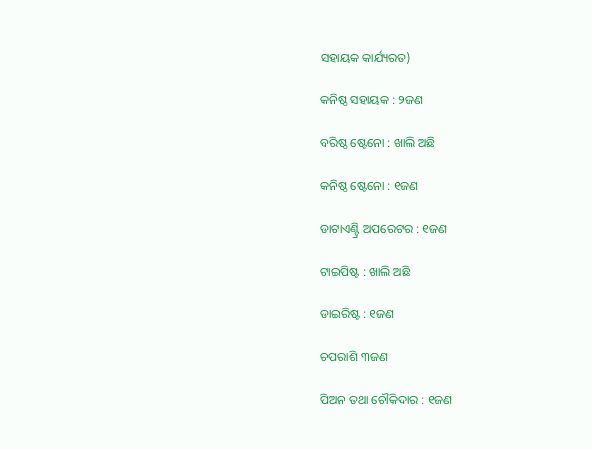ସହାୟକ କାର୍ଯ୍ୟରତ)

କନିଷ୍ଠ ସହାୟକ : ୨ଜଣ

ବରିଷ୍ଠ ଷ୍ଟେନୋ : ଖାଲି ଅଛି

କନିଷ୍ଠ ଷ୍ଟେନୋ : ୧ଜଣ

ଡାଟାଏଣ୍ଟ୍ରି ଅପରେଟର : ୧ଜଣ

ଟାଇପିଷ୍ଟ : ଖାଲି ଅଛି

ଡାଇରିଷ୍ଟ : ୧ଜଣ

ଚପରାଶି ୩ଜଣ

ପିଅନ ତଥା ଚୌକିଦାର : ୧ଜଣ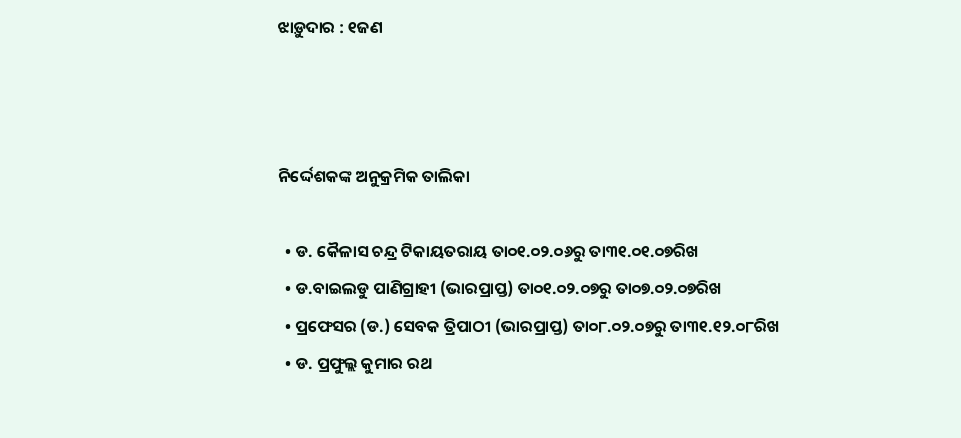ଝାଡ଼ୁଦାର : ୧ଜଣ



ନିର୍ଦ୍ଦେଶକଙ୍କ ଅନୁକ୍ରମିକ ତାଲିକା

  • ଡ. କୈଳାସ ଚନ୍ଦ୍ର ଟିକାୟତରାୟ ତା୦୧.୦୨.୦୬ରୁ ତା୩୧.୦୧.୦୭ରିଖ
  • ଡ.ବାଇଲଡୁ ପାଣିଗ୍ରାହୀ (ଭାରପ୍ରାପ୍ତ) ତା୦୧.୦୨.୦୭ରୁ ତା୦୭.୦୨.୦୭ରିଖ
  • ପ୍ରଫେସର (ଡ.) ସେବକ ତ୍ରିପାଠୀ (ଭାରପ୍ରାପ୍ତ) ତା୦୮.୦୨.୦୭ରୁ ତା୩୧.୧୨.୦୮ରିଖ
  • ଡ. ପ୍ରଫୁଲ୍ଲ କୁମାର ରଥ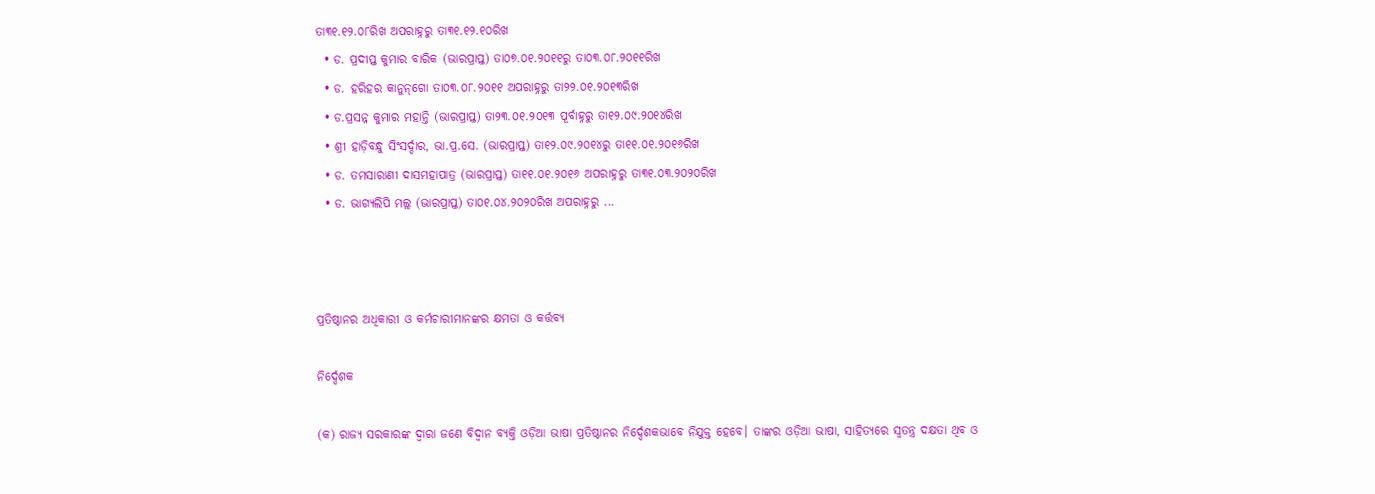ତା୩୧.୧୨.୦୮ରିଖ ଅପରାହ୍ନରୁ ତା୩୧.୧୨.୧୦ରିଖ
  • ଡ. ପ୍ରଦୀପ୍ତ କୁମାର ବାରିକ (ଭାରପ୍ରାପ୍ତ) ତା୦୭.୦୧.୨୦୧୧ରୁ ତା୦୩.୦୮.୨୦୧୧ରିଖ
  • ଡ. ହରିହର କାନୁନ୍‌ଗୋ ତା୦୩.୦୮.୨୦୧୧ ଅପରାହ୍ନରୁ ତା୨୨.୦୧.୨୦୧୩ରିଖ
  • ଡ.ପ୍ରସନ୍ନ କୁମାର ମହାନ୍ତି (ଭାରପ୍ରାପ୍ତ) ତା୨୩.୦୧.୨୦୧୩ ପୂର୍ବାହ୍ନରୁ ତା୧୨.୦୯.୨୦୧୪ରିଖ
  • ଶ୍ରୀ ହାଡ଼ିବନ୍ଧୁ ସିଂସର୍ଦ୍ଦାର, ଭା.ପ୍ର.ସେ. (ଭାରପ୍ରାପ୍ତ) ତା୧୨.୦୯.୨୦୧୪ରୁ ତା୧୧.୦୧.୨୦୧୬ରିଖ
  • ଡ. ତମସାରାଣୀ ଦାସମହାପାତ୍ର (ଭାରପ୍ରାପ୍ତ) ତା୧୧.୦୧.୨୦୧୬ ଅପରାହ୍ନରୁ ତା୩୧.୦୩.୨୦୨୦ରିଖ
  • ଡ. ଭାଗ୍ୟଲିପି ମଲ୍ଲ (ଭାରପ୍ରାପ୍ତ) ତା୦୧.୦୪.୨୦୨୦ରିଖ ଅପରାହ୍ନରୁ ...



ପ୍ରତିଷ୍ଠାନର ଅଧିକାରୀ ଓ କର୍ମଚାରୀମାନଙ୍କର କ୍ଷମତା ଓ କର୍ତ୍ତବ୍ୟ

ନିର୍ଦ୍ଦେଶକ

(କ) ରାଜ୍ୟ ସରକାରଙ୍କ ଦ୍ୱାରା ଜଣେ ବିଦ୍ୱାନ ବ୍ୟକ୍ତି ଓଡ଼ିଆ ଭାଷା ପ୍ରତିଷ୍ଠାନର ନିର୍ଦ୍ଦେଶକଭାବେ ନିଯୁକ୍ତ ହେବେ। ତାଙ୍କର ଓଡ଼ିଆ ଭାଷା, ସାହିତ୍ୟରେ ସ୍ୱତନ୍ତ୍ର ଦକ୍ଷତା ଥିବ ଓ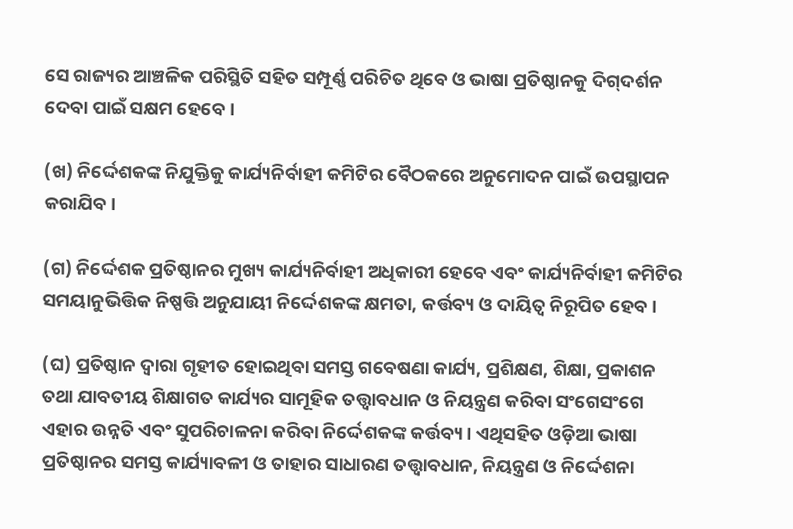ସେ ରାଜ୍ୟର ଆଞ୍ଚଳିକ ପରିସ୍ଥିତି ସହିତ ସମ୍ପୂର୍ଣ୍ଣ ପରିଚିତ ଥିବେ ଓ ଭାଷା ପ୍ରତିଷ୍ଠାନକୁ ଦିଗ୍‌ଦର୍ଶନ ଦେବା ପାଇଁ ସକ୍ଷମ ହେବେ।

(ଖ) ନିର୍ଦ୍ଦେଶକଙ୍କ ନିଯୁକ୍ତିକୁ କାର୍ଯ୍ୟନିର୍ବାହୀ କମିଟିର ବୈଠକରେ ଅନୁମୋଦନ ପାଇଁ ଉପସ୍ଥାପନ କରାଯିବ।

(ଗ) ନିର୍ଦ୍ଦେଶକ ପ୍ରତିଷ୍ଠାନର ମୁଖ୍ୟ କାର୍ଯ୍ୟନିର୍ବାହୀ ଅଧିକାରୀ ହେବେ ଏବଂ କାର୍ଯ୍ୟନିର୍ବାହୀ କମିଟିର ସମୟାନୁଭିତ୍ତିକ ନିଷ୍ପତ୍ତି ଅନୁଯାୟୀ ନିର୍ଦ୍ଦେଶକଙ୍କ କ୍ଷମତା, କର୍ତ୍ତବ୍ୟ ଓ ଦାୟିତ୍ୱ ନିରୂପିତ ହେବ।

(ଘ) ପ୍ରତିଷ୍ଠାନ ଦ୍ୱାରା ଗୃହୀତ ହୋଇଥିବା ସମସ୍ତ ଗବେଷଣା କାର୍ଯ୍ୟ, ପ୍ରଶିକ୍ଷଣ, ଶିକ୍ଷା, ପ୍ରକାଶନ ତଥା ଯାବତୀୟ ଶିକ୍ଷାଗତ କାର୍ଯ୍ୟର ସାମୂହିକ ତତ୍ତ୍ୱାବଧାନ ଓ ନିୟନ୍ତ୍ରଣ କରିବା ସଂଗେସଂଗେ ଏହାର ଉନ୍ନତି ଏବଂ ସୁପରିଚାଳନା କରିବା ନିର୍ଦ୍ଦେଶକଙ୍କ କର୍ତ୍ତବ୍ୟ। ଏଥିସହିତ ଓଡ଼ିଆ ଭାଷା ପ୍ରତିଷ୍ଠାନର ସମସ୍ତ କାର୍ଯ୍ୟାବଳୀ ଓ ତାହାର ସାଧାରଣ ତତ୍ତ୍ୱାବଧାନ, ନିୟନ୍ତ୍ରଣ ଓ ନିର୍ଦ୍ଦେଶନା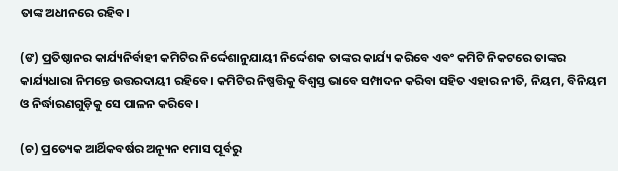ତାଙ୍କ ଅଧୀନରେ ରହିବ।

(ଙ) ପ୍ରତିଷ୍ଠାନର କାର୍ଯ୍ୟନିର୍ବାହୀ କମିଟିର ନିର୍ଦ୍ଦେଶାନୁଯାୟୀ ନିର୍ଦ୍ଦେଶକ ତାଙ୍କର କାର୍ଯ୍ୟ କରିବେ ଏବଂ କମିଟି ନିକଟରେ ତାଙ୍କର କାର୍ଯ୍ୟଧାରା ନିମନ୍ତେ ଉତ୍ତରଦାୟୀ ରହିବେ। କମିଟିର ନିଷ୍ପତ୍ତିକୁ ବିଶ୍ୱସ୍ତ ଭାବେ ସମ୍ପାଦନ କରିବା ସହିତ ଏହାର ନୀତି, ନିୟମ, ବିନିୟମ ଓ ନିର୍ଦ୍ଧାରଣଗୁଡ଼ିକୁ ସେ ପାଳନ କରିବେ।

(ଚ) ପ୍ରତ୍ୟେକ ଆର୍ଥିକବର୍ଷର ଅନ୍ୟୂନ ୧ମାସ ପୂର୍ବରୁ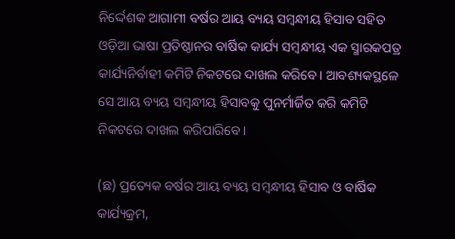ନିର୍ଦ୍ଦେଶକ ଆଗାମୀ ବର୍ଷର ଆୟ ବ୍ୟୟ ସମ୍ବନ୍ଧୀୟ ହିସାବ ସହିତ ଓଡ଼ିଆ ଭାଷା ପ୍ରତିଷ୍ଠାନର ବାର୍ଷିକ କାର୍ଯ୍ୟ ସମ୍ବନ୍ଧୀୟ ଏକ ସ୍ମାରକପତ୍ର କାର୍ଯ୍ୟନିର୍ବାହୀ କମିଟି ନିକଟରେ ଦାଖଲ କରିବେ। ଆବଶ୍ୟକସ୍ଥଳେ ସେ ଆୟ ବ୍ୟୟ ସମ୍ବନ୍ଧୀୟ ହିସାବକୁ ପୁନର୍ମାର୍ଜିତ କରି କମିଟି ନିକଟରେ ଦାଖଲ କରିପାରିବେ।

(ଛ) ପ୍ରତ୍ୟେକ ବର୍ଷର ଆୟ ବ୍ୟୟ ସମ୍ବନ୍ଧୀୟ ହିସାବ ଓ ବାର୍ଷିକ କାର୍ଯ୍ୟକ୍ରମ,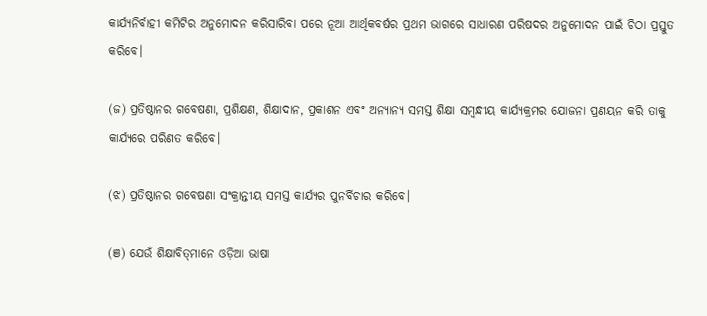କାର୍ଯ୍ୟନିର୍ବାହୀ କମିଟିର ଅନୁମୋଦନ କରିସାରିବା ପରେ ନୂଆ ଆର୍ଥିକବର୍ଷର ପ୍ରଥମ ଭାଗରେ ସାଧାରଣ ପରିଷଦର ଅନୁମୋଦନ ପାଇଁ ଚିଠା ପ୍ରସ୍ତୁତ କରିବେ।

(ଜ) ପ୍ରତିଷ୍ଠାନର ଗବେଷଣା, ପ୍ରଶିକ୍ଷଣ, ଶିକ୍ଷାଦାନ, ପ୍ରକାଶନ ଏବଂ ଅନ୍ୟାନ୍ୟ ସମସ୍ତ ଶିକ୍ଷା ସମ୍ବନ୍ଧୀୟ କାର୍ଯ୍ୟକ୍ରମର ଯୋଜନା ପ୍ରଣୟନ କରି ତାକୁ କାର୍ଯ୍ୟରେ ପରିଣତ କରିବେ।

(ଝ) ପ୍ରତିଷ୍ଠାନର ଗବେଷଣା ସଂକ୍ରାନ୍ତୀୟ ସମସ୍ତ କାର୍ଯ୍ୟର ପୁନର୍ବିଚାର କରିବେ।

(ଞ) ଯେଉଁ ଶିକ୍ଷାବିତ୍‌ମାନେ ଓଡ଼ିଆ ଭାଷା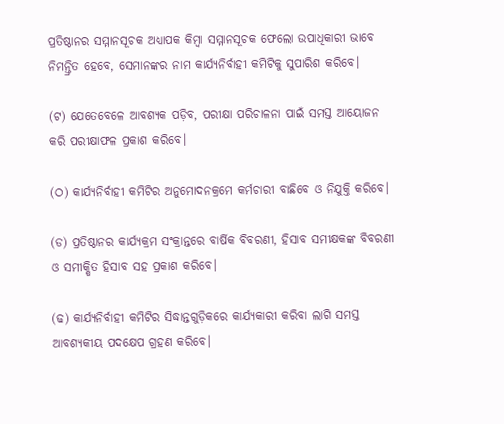ପ୍ରତିଷ୍ଠାନର ସମ୍ମାନସୂଚକ ଅଧ୍ୟାପକ କିମ୍ବା ସମ୍ମାନସୂଚକ ଫେଲୋ ଉପାଧିକାରୀ ଭାବେ ନିମନ୍ତ୍ରିତ ହେବେ, ସେମାନଙ୍କର ନାମ କାର୍ଯ୍ୟନିର୍ବାହୀ କମିଟିକୁ ସୁପାରିଶ କରିବେ।

(ଟ) ଯେତେବେଳେ ଆବଶ୍ୟକ ପଡ଼ିବ, ପରୀକ୍ଷା ପରିଚାଳନା ପାଇଁ ସମସ୍ତ ଆୟୋଜନ କରି ପରୀକ୍ଷାଫଳ ପ୍ରକାଶ କରିବେ।

(ଠ) କାର୍ଯ୍ୟନିର୍ବାହୀ କମିଟିର ଅନୁମୋଦନକ୍ରମେ କର୍ମଚାରୀ ବାଛିବେ ଓ ନିଯୁକ୍ତି କରିବେ।

(ଡ) ପ୍ରତିଷ୍ଠାନର କାର୍ଯ୍ୟକ୍ରମ ସଂକ୍ରାନ୍ତରେ ବାର୍ଷିକ ବିବରଣୀ, ହିସାବ ସମୀକ୍ଷକଙ୍କ ବିବରଣୀ ଓ ସମୀକ୍ଷିତ ହିସାବ ସହ ପ୍ରକାଶ କରିବେ।

(ଢ) କାର୍ଯ୍ୟନିର୍ବାହୀ କମିଟିର ସିଦ୍ଧାନ୍ତଗୁଡ଼ିକରେ କାର୍ଯ୍ୟକାରୀ କରିବା ଲାଗି ସମସ୍ତ ଆବଶ୍ୟକୀୟ ପଦକ୍ଷେପ ଗ୍ରହଣ କରିବେ।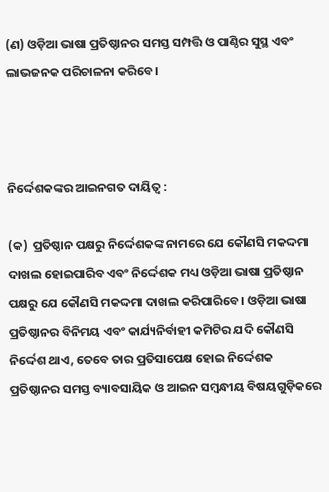(ଣ) ଓଡ଼ିଆ ଭାଷା ପ୍ରତିଷ୍ଠାନର ସମସ୍ତ ସମ୍ପତ୍ତି ଓ ପାଣ୍ଠିର ସୁସ୍ଥ ଏବଂ ଲାଭଜନକ ପରିଚାଳନା କରିବେ।



ନିର୍ଦ୍ଦେଶକଙ୍କର ଆଇନଗତ ଦାୟିତ୍ୱ :

(କ)  ପ୍ରତିଷ୍ଠାନ ପକ୍ଷରୁ ନିର୍ଦ୍ଦେଶକଙ୍କ ନାମରେ ଯେ କୌଣସି ମକଦ୍ଦମା ଦାଖଲ ହୋଇପାରିବ ଏବଂ ନିର୍ଦ୍ଦେଶକ ମଧ୍ୟ ଓଡ଼ିଆ ଭାଷା ପ୍ରତିଷ୍ଠାନ ପକ୍ଷରୁ ଯେ କୌଣସି ମକଦ୍ଦମା ଦାଖଲ କରିପାରିବେ । ଓଡ଼ିଆ ଭାଷା ପ୍ରତିଷ୍ଠାନର ବିନିମୟ ଏବଂ କାର୍ଯ୍ୟନିର୍ବାହୀ କମିଟିର ଯଦି କୌଣସି ନିର୍ଦ୍ଦେଶ ଥାଏ, ତେବେ ତାର ପ୍ରତିସାପେକ୍ଷ ହୋଇ ନିର୍ଦ୍ଦେଶକ ପ୍ରତିଷ୍ଠାନର ସମସ୍ତ ବ୍ୟାବସାୟିକ ଓ ଆଇନ ସମ୍ୱନ୍ଧୀୟ ବିଷୟଗୁଡ଼ିକରେ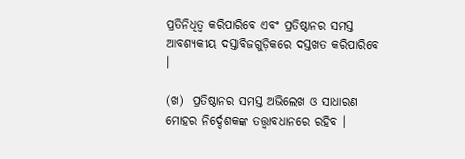ପ୍ରତିନିଧିତ୍ୱ କରିପାରିବେ ଏବଂ ପ୍ରତିଷ୍ଠାନର ସମସ୍ତ ଆବଶ୍ୟକୀୟ ଦସ୍ତାବିଜଗୁଡ଼ିକରେ ଦସ୍ତଖତ କରିପାରିବେ ।

(ଖ)  ପ୍ରତିଷ୍ଠାନର ସମସ୍ତ ଅଭିଲେଖ ଓ ସାଧାରଣ ମୋହର ନିର୍ଦ୍ଦେଶକଙ୍କ ତତ୍ତ୍ୱାବଧାନରେ ରହିବ ।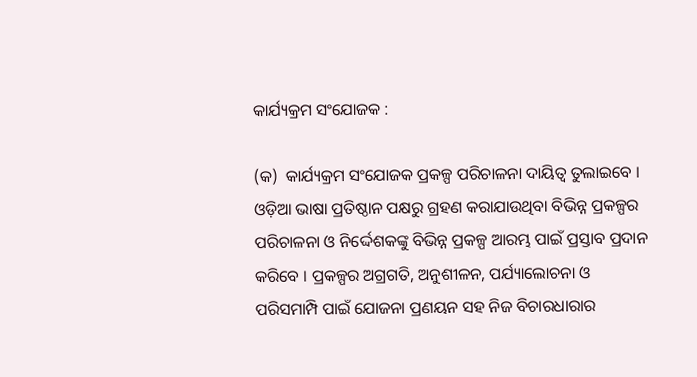କାର୍ଯ୍ୟକ୍ରମ ସଂଯୋଜକ :

(କ)  କାର୍ଯ୍ୟକ୍ରମ ସଂଯୋଜକ ପ୍ରକଳ୍ପ ପରିଚାଳନା ଦାୟିତ୍ୱ ତୁଲାଇବେ । ଓଡ଼ିଆ ଭାଷା ପ୍ରତିଷ୍ଠାନ ପକ୍ଷରୁ ଗ୍ରହଣ କରାଯାଉଥିବା ବିଭିନ୍ନ ପ୍ରକଳ୍ପର ପରିଚାଳନା ଓ ନିର୍ଦ୍ଦେଶକଙ୍କୁ ବିଭିନ୍ନ ପ୍ରକଳ୍ପ ଆରମ୍ଭ ପାଇଁ ପ୍ରସ୍ତାବ ପ୍ରଦାନ କରିବେ । ପ୍ରକଳ୍ପର ଅଗ୍ରଗତି, ଅନୁଶୀଳନ, ପର୍ଯ୍ୟାଲୋଚନା ଓ ପରିସମାମ୍ପି ପାଇଁ ଯୋଜନା ପ୍ରଣୟନ ସହ ନିଜ ବିଚାରଧାରାର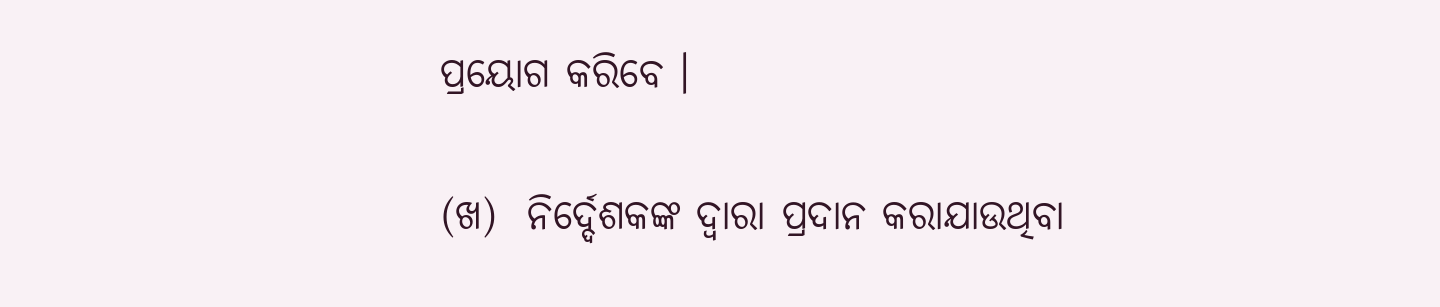ପ୍ରୟୋଗ କରିବେ ।

(ଖ)  ନିର୍ଦ୍ଦେଶକଙ୍କ ଦ୍ୱାରା ପ୍ରଦାନ କରାଯାଉଥିବା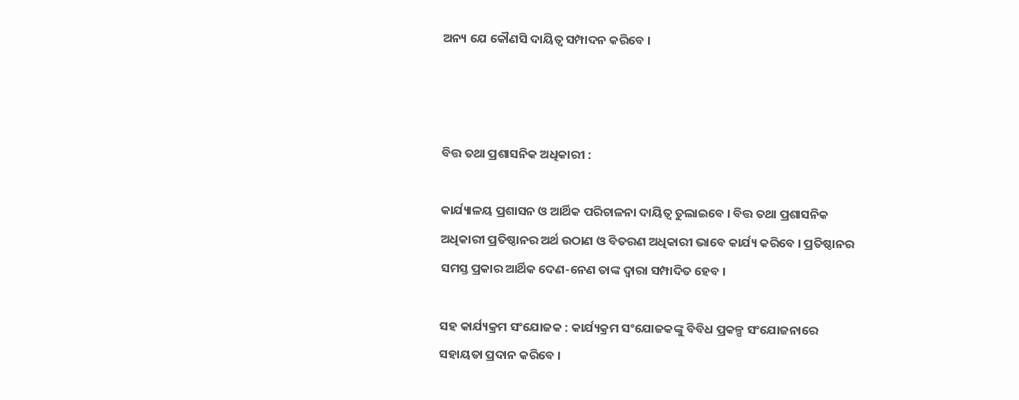ଅନ୍ୟ ଯେ କୌଣସି ଦାୟିତ୍ୱ ସମ୍ପାଦନ କରିବେ ।



ବିତ୍ତ ତଥା ପ୍ରଶାସନିକ ଅଧିକାରୀ :

କାର୍ଯ୍ୟାଳୟ ପ୍ରଶାସନ ଓ ଆର୍ଥିକ ପରିଚାଳନା ଦାୟିତ୍ୱ ତୁଲାଇବେ । ବିତ୍ତ ତଥା ପ୍ରଶାସନିକ ଅଧିକାରୀ ପ୍ରତିଷ୍ଠାନର ଅର୍ଥ ଉଠାଣ ଓ ବିତରଣ ଅଧିକାରୀ ଭାବେ କାର୍ଯ୍ୟ କରିବେ । ପ୍ରତିଷ୍ଠାନର ସମସ୍ତ ପ୍ରକାର ଆର୍ଥିକ ଦେଣ-ନେଣ ତାଙ୍କ ଦ୍ୱାରା ସମ୍ପାଦିତ ହେବ ।

ସହ କାର୍ଯ୍ୟକ୍ରମ ସଂଯୋଜକ : କାର୍ଯ୍ୟକ୍ରମ ସଂଯୋଜକଙ୍କୁ ବିବିଧ ପ୍ରକଳ୍ପ ସଂଯୋଜନାରେ ସହାୟତା ପ୍ରଦାନ କରିବେ ।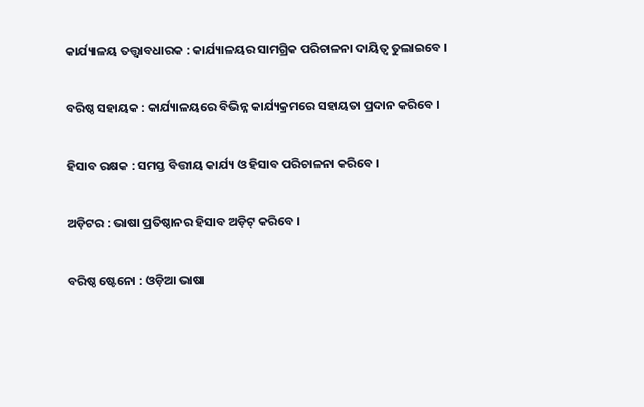କାର୍ଯ୍ୟାଳୟ ତତ୍ତ୍ୱାବଧାରକ : କାର୍ଯ୍ୟାଳୟର ସାମଗ୍ରିକ ପରିଚାଳନା ଦାୟିତ୍ୱ ତୁଲାଇବେ ।

ବରିଷ୍ଠ ସହାୟକ : କାର୍ଯ୍ୟାଳୟରେ ବିଭିନ୍ନ କାର୍ଯ୍ୟକ୍ରମରେ ସହାୟତା ପ୍ରଦାନ କରିବେ ।

ହିସାବ ରକ୍ଷକ : ସମସ୍ତ ବିତ୍ତୀୟ କାର୍ଯ୍ୟ ଓ ହିସାବ ପରିଚାଳନା କରିବେ ।

ଅଡ଼ିଟର : ଭାଷା ପ୍ରତିଷ୍ଠାନର ହିସାବ ଅଡ଼ିଟ୍‍ କରିବେ ।

ବରିଷ୍ଠ ଷ୍ଟେନୋ : ଓଡ଼ିଆ ଭାଷା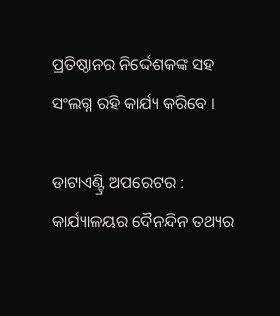ପ୍ରତିଷ୍ଠାନର ନିର୍ଦ୍ଦେଶକଙ୍କ ସହ ସଂଲଗ୍ନ ରହି କାର୍ଯ୍ୟ କରିବେ ।

ଡାଟାଏଣ୍ଟ୍ରି ଅପରେଟର : କାର୍ଯ୍ୟାଳୟର ଦୈନନ୍ଦିନ ତଥ୍ୟର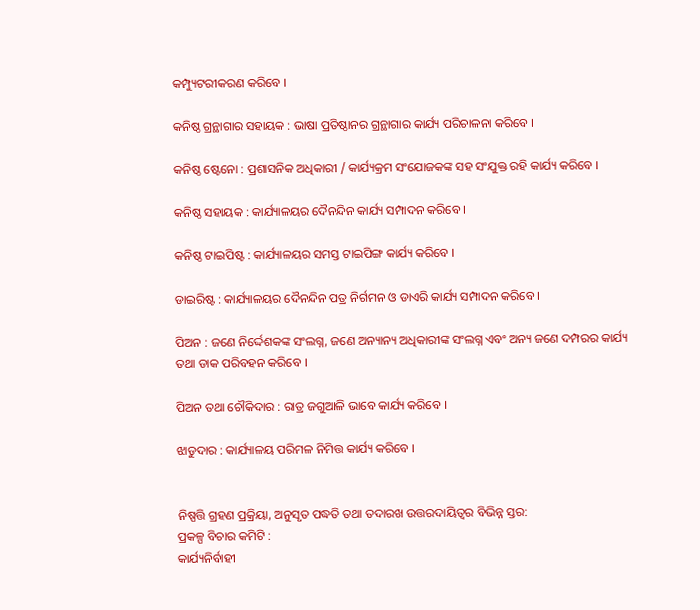କମ୍ପ୍ୟୁଟରୀକରଣ କରିବେ ।

କନିଷ୍ଠ ଗ୍ରନ୍ଥାଗାର ସହାୟକ : ଭାଷା ପ୍ରତିଷ୍ଠାନର ଗ୍ରନ୍ଥାଗାର କାର୍ଯ୍ୟ ପରିଚାଳନା କରିବେ ।

କନିଷ୍ଠ ଷ୍ଟେନୋ : ପ୍ରଶାସନିକ ଅଧିକାରୀ / କାର୍ଯ୍ୟକ୍ରମ ସଂଯୋଜକଙ୍କ ସହ ସଂଯୁକ୍ତ ରହି କାର୍ଯ୍ୟ କରିବେ ।

କନିଷ୍ଠ ସହାୟକ : କାର୍ଯ୍ୟାଳୟର ଦୈନନ୍ଦିନ କାର୍ଯ୍ୟ ସମ୍ପାଦନ କରିବେ ।

କନିଷ୍ଠ ଟାଇପିଷ୍ଟ : କାର୍ଯ୍ୟାଳୟର ସମସ୍ତ ଟାଇପିଙ୍ଗ କାର୍ଯ୍ୟ କରିବେ ।

ଡାଇରିଷ୍ଟ : କାର୍ଯ୍ୟାଳୟର ଦୈନନ୍ଦିନ ପତ୍ର ନିର୍ଗମନ ଓ ଡାଏରି କାର୍ଯ୍ୟ ସମ୍ପାଦନ କରିବେ ।

ପିଅନ : ଜଣେ ନିର୍ଦ୍ଦେଶକଙ୍କ ସଂଲଗ୍ନ, ଜଣେ ଅନ୍ୟାନ୍ୟ ଅଧିକାରୀଙ୍କ ସଂଲଗ୍ନ ଏବଂ ଅନ୍ୟ ଜଣେ ଦମ୍ପରର କାର୍ଯ୍ୟ ତଥା ଡାକ ପରିବହନ କରିବେ ।

ପିଅନ ତଥା ଚୌକିଦାର : ରାତ୍ର ଜଗୁଆଳି ଭାବେ କାର୍ଯ୍ୟ କରିବେ ।

ଝାଡୁଦାର : କାର୍ଯ୍ୟାଳୟ ପରିମଳ ନିମିତ୍ତ କାର୍ଯ୍ୟ କରିବେ ।


ନିଷ୍ପତ୍ତି ଗ୍ରହଣ ପ୍ରକ୍ରିୟା, ଅନୁସୃତ ପଦ୍ଧତି ତଥା ତଦାରଖ ଉତ୍ତରଦାୟିତ୍ୱର ବିଭିନ୍ନ ସ୍ତର:
ପ୍ରକଳ୍ପ ବିଚାର କମିଟି :
କାର୍ଯ୍ୟନିର୍ବାହୀ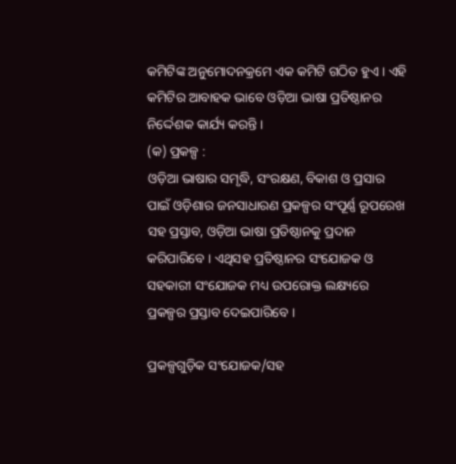କମିଟିଙ୍କ ଅନୁମୋଦନକ୍ରମେ ଏକ କମିଟି ଗଠିତ ହୁଏ । ଏହି କମିଟିର ଆବାହକ ଭାବେ ଓଡ଼ିଆ ଭାଷା ପ୍ରତିଷ୍ଠାନର ନିର୍ଦ୍ଦେଶକ କାର୍ଯ୍ୟ କରନ୍ତି ।
(କ) ପ୍ରକଳ୍ପ :
ଓଡ଼ିଆ ଭାଷାର ସମୃଦ୍ଧି, ସଂରକ୍ଷଣ, ବିକାଶ ଓ ପ୍ରସାର ପାଇଁ ଓଡ଼ିଶାର ଜନସାଧାରଣ ପ୍ରକଳ୍ପର ସଂପୂର୍ଣ୍ଣ ରୂପରେଖ ସହ ପ୍ରସ୍ତାବ, ଓଡ଼ିଆ ଭାଷା ପ୍ରତିଷ୍ଠାନକୁ ପ୍ରଦାନ କରିପାରିବେ । ଏଥିସହ ପ୍ରତିଷ୍ଠାନର ସଂଯୋଜକ ଓ ସହକାରୀ ସଂଯୋଜକ ମଧ୍ୟ ଉପରୋକ୍ତ ଲକ୍ଷ୍ୟରେ ପ୍ରକଳ୍ପର ପ୍ରସ୍ତାବ ଦେଇପାରିବେ ।

ପ୍ରକଳ୍ପଗୁଡ଼ିକ ସଂଯୋଜକ/ସହ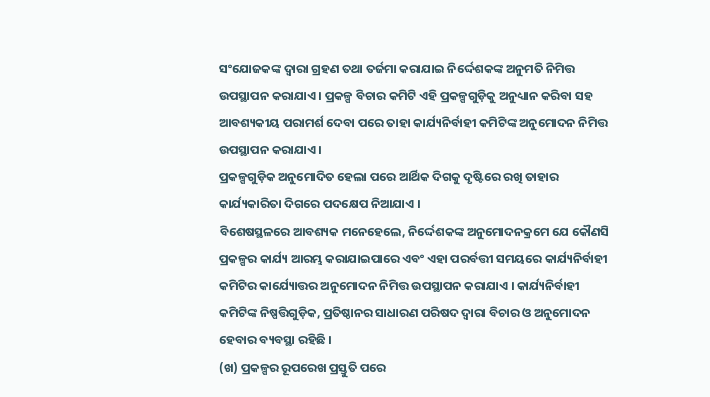ସଂଯୋଜକଙ୍କ ଦ୍ୱାରା ଗ୍ରହଣ ତଥା ତର୍ଜମା କରାଯାଇ ନିର୍ଦ୍ଦେଶକଙ୍କ ଅନୁମତି ନିମିତ୍ତ ଉପସ୍ଥାପନ କରାଯାଏ । ପ୍ରକଳ୍ପ ବିଚାର କମିଟି ଏହି ପ୍ରକଳ୍ପଗୁଡ଼ିକୁ ଅନୁଧ୍ୟାନ କରିବା ସହ ଆବଶ୍ୟକୀୟ ପରାମର୍ଶ ଦେବା ପରେ ତାହା କାର୍ଯ୍ୟନିର୍ବାହୀ କମିଟିଙ୍କ ଅନୁମୋଦନ ନିମିତ୍ତ ଉପସ୍ଥାପନ କରାଯାଏ ।
ପ୍ରକଳ୍ପଗୁଡ଼ିକ ଅନୁମୋଦିତ ହେଲା ପରେ ଆର୍ଥିକ ଦିଗକୁ ଦୃଷ୍ଟିରେ ରଖି ତାହାର କାର୍ଯ୍ୟକାରିତା ଦିଗରେ ପଦକ୍ଷେପ ନିଆଯାଏ ।
ବିଶେଷସ୍ଥଳରେ ଆବଶ୍ୟକ ମନେହେଲେ, ନିର୍ଦ୍ଦେଶକଙ୍କ ଅନୁମୋଦନକ୍ରମେ ଯେ କୌଣସି ପ୍ରକଳ୍ପର କାର୍ଯ୍ୟ ଆରମ୍ଭ କରାଯାଇପାରେ ଏବଂ ଏହା ପରର୍ବତ୍ତୀ ସମୟରେ କାର୍ଯ୍ୟନିର୍ବାହୀ କମିଟିର କାର୍ଯ୍ୟୋତ୍ତର ଅନୁମୋଦନ ନିମିତ୍ତ ଉପସ୍ଥାପନ କରାଯାଏ । କାର୍ଯ୍ୟନିର୍ବାହୀ କମିଟିଙ୍କ ନିଷ୍ପତ୍ତିଗୁଡ଼ିକ, ପ୍ରତିଷ୍ଠାନର ସାଧାରଣ ପରିଷଦ ଦ୍ୱାରା ବିଚାର ଓ ଅନୁମୋଦନ ହେବାର ବ୍ୟବସ୍ଥା ରହିଛି ।
(ଖ) ପ୍ରକଳ୍ପର ରୂପରେଖ ପ୍ରସ୍ତୁତି ପରେ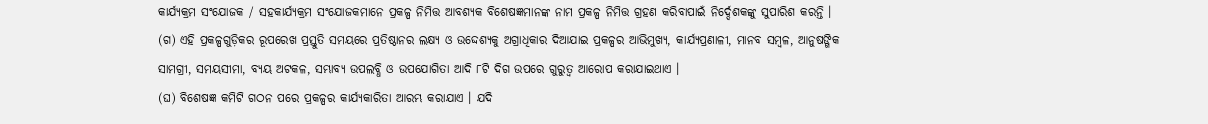କାର୍ଯ୍ୟକ୍ରମ ସଂଯୋଜକ / ସହକାର୍ଯ୍ୟକ୍ରମ ସଂଯୋଜକମାନେ ପ୍ରକଳ୍ପ ନିମିତ୍ତ ଆବଶ୍ୟକ ବିଶେଷଜ୍ଞମାନଙ୍କ ନାମ ପ୍ରକଳ୍ପ ନିମିତ୍ତ ଗ୍ରହଣ କରିବାପାଇଁ ନିର୍ଦ୍ଦେଶକଙ୍କୁ ସୁପାରିଶ କରନ୍ତି ।
(ଗ) ଏହି ପ୍ରକଳ୍ପଗୁଡ଼ିକର ରୂପରେଖ ପ୍ରସ୍ତୁତି ସମୟରେ ପ୍ରତିଷ୍ଠାନର ଲକ୍ଷ୍ୟ ଓ ଉଦ୍ଦେଶ୍ୟକୁ ଅଗ୍ରାଧିକାର ଦିଆଯାଇ ପ୍ରକଳ୍ପର ଆଭିମୁଖ୍ୟ, କାର୍ଯ୍ୟପ୍ରଣାଳୀ, ମାନବ ସମ୍ୱଳ, ଆନୁଷଙ୍ଗିକ ସାମଗ୍ରୀ, ସମୟସୀମା, ବ୍ୟୟ ଅଟକଳ, ସମ୍ଭାବ୍ୟ ଉପଲବ୍ଧି ଓ ଉପଯୋଗିତା ଆଦି ୮ଟି ଦିଗ ଉପରେ ଗୁରୁତ୍ୱ ଆରୋପ କରାଯାଇଥାଏ ।
(ଘ) ବିଶେଷଜ୍ଞ କମିଟି ଗଠନ ପରେ ପ୍ରକଳ୍ପର କାର୍ଯ୍ୟକାରିତା ଆରମ୍ଭ କରାଯାଏ । ଯଦି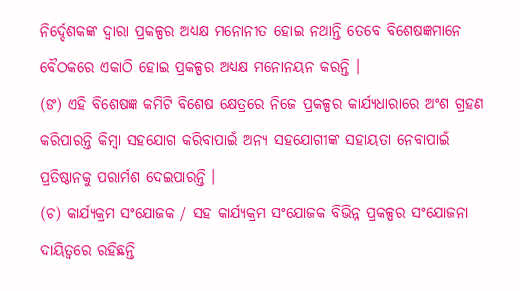ନିର୍ଦ୍ଦେଶକଙ୍କ ଦ୍ୱାରା ପ୍ରକଳ୍ପର ଅଧ୍ୟକ୍ଷ ମନୋନୀତ ହୋଇ ନଥାନ୍ତି ତେବେ ବିଶେଷଜ୍ଞମାନେ ବୈଠକରେ ଏକାଠି ହୋଇ ପ୍ରକଳ୍ପର ଅଧ୍ୟକ୍ଷ ମନୋନୟନ କରନ୍ତି ।
(ଙ) ଏହି ବିଶେଷଜ୍ଞ କମିଟି ବିଶେଷ କ୍ଷେତ୍ରରେ ନିଜେ ପ୍ରକଳ୍ପର କାର୍ଯ୍ୟଧାରାରେ ଅଂଶ ଗ୍ରହଣ କରିପାରନ୍ତି କିମ୍ୱା ସହଯୋଗ କରିବାପାଇଁ ଅନ୍ୟ ସହଯୋଗୀଙ୍କ ସହାୟତା ନେବାପାଇଁ ପ୍ରତିଷ୍ଠାନକୁ ପରାର୍ମଶ ଦେଇପାରନ୍ତି ।
(ଚ) କାର୍ଯ୍ୟକ୍ରମ ସଂଯୋଜକ / ସହ କାର୍ଯ୍ୟକ୍ରମ ସଂଯୋଜକ ବିଭିନ୍ନ ପ୍ରକଳ୍ପର ସଂଯୋଜନା ଦାୟିତ୍ୱରେ ରହିଛନ୍ତି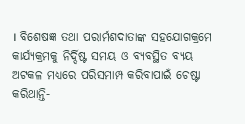। ବିଶେଷଜ୍ଞ ତଥା ପରାର୍ମଶଦାତାଙ୍କ ସହଯୋଗକ୍ରମେ କାର୍ଯ୍ୟକ୍ରମକୁ ନିର୍ଦ୍ଦିଷ୍ଟ ସମୟ ଓ ବ୍ୟବସ୍ଥିତ ବ୍ୟୟ ଅଟକଳ ମଧ୍ୟରେ ପରିସମାମ୍ପ କରିବାପାଇଁ ଚେଷ୍ଟା କରିଥାନ୍ତି-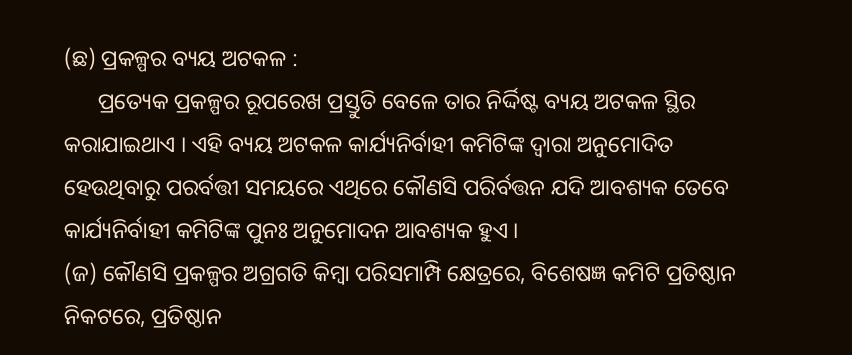(ଛ) ପ୍ରକଳ୍ପର ବ୍ୟୟ ଅଟକଳ :
      ପ୍ରତ୍ୟେକ ପ୍ରକଳ୍ପର ରୂପରେଖ ପ୍ରସ୍ତୁତି ବେଳେ ତାର ନିର୍ଦ୍ଦିଷ୍ଟ ବ୍ୟୟ ଅଟକଳ ସ୍ଥିର କରାଯାଇଥାଏ । ଏହି ବ୍ୟୟ ଅଟକଳ କାର୍ଯ୍ୟନିର୍ବାହୀ କମିଟିଙ୍କ ଦ୍ୱାରା ଅନୁମୋଦିତ ହେଉଥିବାରୁ ପରର୍ବତ୍ତୀ ସମୟରେ ଏଥିରେ କୌଣସି ପରିର୍ବତ୍ତନ ଯଦି ଆବଶ୍ୟକ ତେବେ କାର୍ଯ୍ୟନିର୍ବାହୀ କମିଟିଙ୍କ ପୁନଃ ଅନୁମୋଦନ ଆବଶ୍ୟକ ହୁଏ ।
(ଜ) କୌଣସି ପ୍ରକଳ୍ପର ଅଗ୍ରଗତି କିମ୍ୱା ପରିସମାମ୍ପି କ୍ଷେତ୍ରରେ, ବିଶେଷଜ୍ଞ କମିଟି ପ୍ରତିଷ୍ଠାନ ନିକଟରେ, ପ୍ରତିଷ୍ଠାନ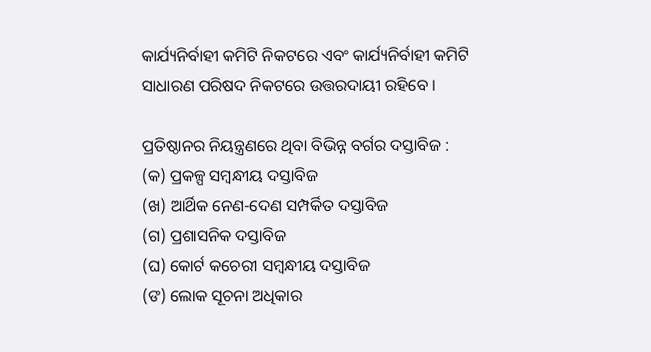କାର୍ଯ୍ୟନିର୍ବାହୀ କମିଟି ନିକଟରେ ଏବଂ କାର୍ଯ୍ୟନିର୍ବାହୀ କମିଟି ସାଧାରଣ ପରିଷଦ ନିକଟରେ ଉତ୍ତରଦାୟୀ ରହିବେ ।

ପ୍ରତିଷ୍ଠାନର ନିୟନ୍ତ୍ରଣରେ ଥିବା ବିଭିନ୍ନ ବର୍ଗର ଦସ୍ତାବିଜ :
(କ) ପ୍ରକଳ୍ପ ସମ୍ୱନ୍ଧୀୟ ଦସ୍ତାବିଜ
(ଖ) ଆର୍ଥିକ ନେଣ-ଦେଣ ସମ୍ପର୍କିତ ଦସ୍ତାବିଜ
(ଗ) ପ୍ରଶାସନିକ ଦସ୍ତାବିଜ
(ଘ) କୋର୍ଟ କଚେରୀ ସମ୍ୱନ୍ଧୀୟ ଦସ୍ତାବିଜ
(ଙ) ଲୋକ ସୂଚନା ଅଧିକାର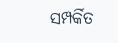ସମ୍ପର୍କିତ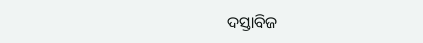ଦସ୍ତାବିଜ